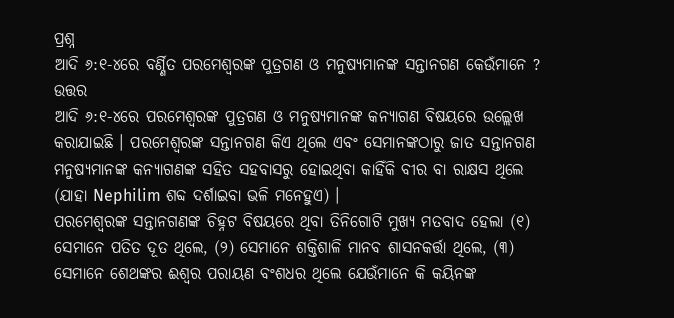ପ୍ରଶ୍ନ
ଆଦି ୬:୧-୪ରେ ବର୍ଣ୍ଣିତ ପରମେଶ୍ବରଙ୍କ ପୁତ୍ରଗଣ ଓ ମନୁଷ୍ୟମାନଙ୍କ ସନ୍ତାନଗଣ କେଉଁମାନେ ?
ଉତ୍ତର
ଆଦି ୬:୧-୪ରେ ପରମେଶ୍ବରଙ୍କ ପୁତ୍ରଗଣ ଓ ମନୁଷ୍ୟମାନଙ୍କ କନ୍ୟାଗଣ ବିଷୟରେ ଉଲ୍ଲେଖ କରାଯାଇଛି । ପରମେଶ୍ବରଙ୍କ ସନ୍ତାନଗଣ କିଏ ଥିଲେ ଏବଂ ସେମାନଙ୍କଠାରୁ ଜାତ ସନ୍ତାନଗଣ ମନୁଷ୍ୟମାନଙ୍କ କନ୍ୟାଗଣଙ୍କ ସହିତ ସହବାସରୁ ହୋଇଥିବା କାହିଁକି ବୀର ବା ରାକ୍ଷସ ଥିଲେ (ଯାହା Nephilim ଶବ୍ଦ ଦର୍ଶାଇବା ଭଳି ମନେହୁଏ) ।
ପରମେଶ୍ବରଙ୍କ ସନ୍ତାନଗଣଙ୍କ ଚିହ୍ନଟ ବିଷୟରେ ଥିବା ତିନିଗୋଟି ମୁଖ୍ୟ ମତବାଦ ହେଲା (୧) ସେମାନେ ପତିତ ଦୂତ ଥିଲେ, (୨) ସେମାନେ ଶକ୍ତିଶାଳି ମାନବ ଶାସନକର୍ତ୍ତା ଥିଲେ, (୩) ସେମାନେ ଶେଥଙ୍କର ଈଶ୍ବର ପରାୟଣ ବଂଶଧର ଥିଲେ ଯେଉଁମାନେ କି କୟିନଙ୍କ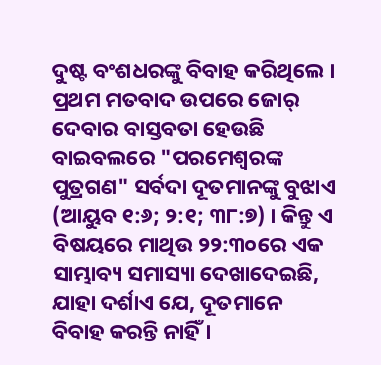ଦୁଷ୍ଟ ବଂଶଧରଙ୍କୁ ବିବାହ କରିଥିଲେ । ପ୍ରଥମ ମତବାଦ ଉପରେ ଜୋର୍ ଦେବାର ବାସ୍ତବତା ହେଉଛି ବାଇବଲରେ "ପରମେଶ୍ବରଙ୍କ ପୁତ୍ରଗଣ" ସର୍ବଦା ଦୂତମାନଙ୍କୁ ବୁଝାଏ (ଆୟୁବ ୧:୬; ୨:୧; ୩୮:୭) । କିନ୍ତୁ ଏ ବିଷୟରେ ମାଥିଉ ୨୨:୩୦ରେ ଏକ ସାମ୍ଭାବ୍ୟ ସମାସ୍ୟା ଦେଖାଦେଇଛି, ଯାହା ଦର୍ଶାଏ ଯେ, ଦୂତମାନେ ବିବାହ କରନ୍ତି ନାହିଁ ।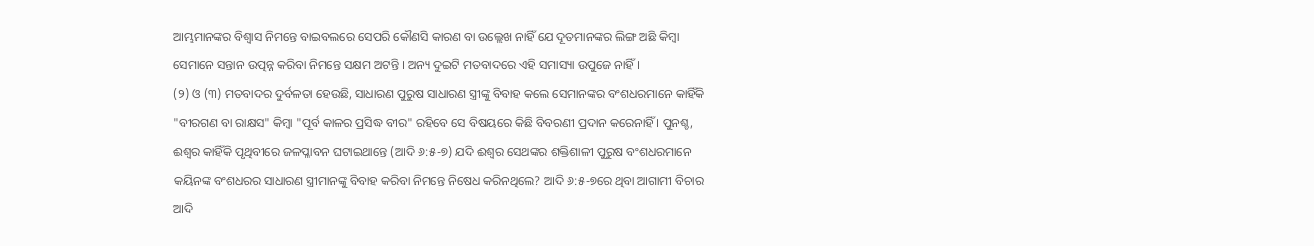ଆମ୍ଭମାନଙ୍କର ବିଶ୍ବାସ ନିମନ୍ତେ ବାଇବଲରେ ସେପରି କୌଣସି କାରଣ ବା ଉଲ୍ଲେଖ ନାହିଁ ଯେ ଦୂତମାନଙ୍କର ଲିଙ୍ଗ ଅଛି କିମ୍ବା ସେମାନେ ସନ୍ତାନ ଉତ୍ପନ୍ନ କରିବା ନିମନ୍ତେ ସକ୍ଷମ ଅଟନ୍ତି । ଅନ୍ୟ ଦୁଇଟି ମତବାଦରେ ଏହି ସମାସ୍ୟା ଉପୁଜେ ନାହିଁ ।
(୨) ଓ (୩) ମତବାଦର ଦୁର୍ବଳତା ହେଉଛି, ସାଧାରଣ ପୁରୁଷ ସାଧାରଣ ସ୍ତ୍ରୀଙ୍କୁ ବିବାହ କଲେ ସେମାନଙ୍କର ବଂଶଧରମାନେ କାହିଁକି "ବୀରଗଣ ବା ରାକ୍ଷସ" କିମ୍ବା "ପୂର୍ବ କାଳର ପ୍ରସିଦ୍ଧ ବୀର" ରହିବେ ସେ ବିଷୟରେ କିଛି ବିବରଣୀ ପ୍ରଦାନ କରେନାହିଁ । ପୁନଶ୍ଚ, ଈଶ୍ବର କାହିଁକି ପୃଥିବୀରେ ଜଳପ୍ଳାବନ ଘଟାଇଥାନ୍ତେ (ଆଦି ୬:୫-୭) ଯଦି ଈଶ୍ବର ସେଥଙ୍କର ଶକ୍ତିଶାଳୀ ପୁରୁଷ ବଂଶଧରମାନେ କୟିନଙ୍କ ବଂଶଧରର ସାଧାରଣ ସ୍ତ୍ରୀମାନଙ୍କୁ ବିବାହ କରିବା ନିମନ୍ତେ ନିଷେଧ କରିନଥିଲେ? ଆଦି ୬:୫-୭ରେ ଥିବା ଆଗାମୀ ବିଚାର ଆଦି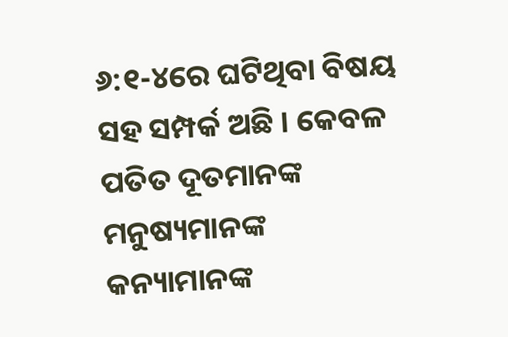୬:୧-୪ରେ ଘଟିଥିବା ବିଷୟ ସହ ସମ୍ପର୍କ ଅଛି । କେବଳ ପତିତ ଦୂତମାନଙ୍କ ମନୁଷ୍ୟମାନଙ୍କ କନ୍ୟାମାନଙ୍କ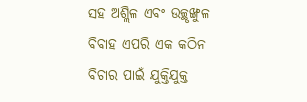ସହ ଅଶ୍ଲିଳ ଏବଂ ଉଚ୍ଛୃଙ୍ଖୁଳ ବିବାହ ଏପରି ଏକ କଠିନ ବିଚାର ପାଇଁ ଯୁକ୍ତିଯୁକ୍ତ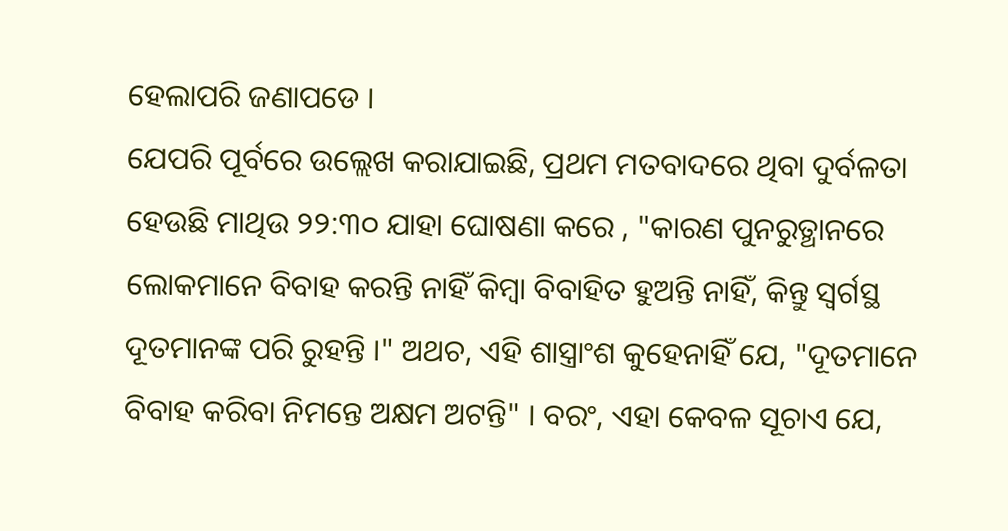ହେଲାପରି ଜଣାପଡେ ।
ଯେପରି ପୂର୍ବରେ ଉଲ୍ଲେଖ କରାଯାଇଛି, ପ୍ରଥମ ମତବାଦରେ ଥିବା ଦୁର୍ବଳତା ହେଉଛି ମାଥିଉ ୨୨:୩୦ ଯାହା ଘୋଷଣା କରେ , "କାରଣ ପୁନରୁତ୍ଥାନରେ ଲୋକମାନେ ବିବାହ କରନ୍ତି ନାହିଁ କିମ୍ବା ବିବାହିତ ହୁଅନ୍ତି ନାହିଁ, କିନ୍ତୁ ସ୍ବର୍ଗସ୍ଥ ଦୂତମାନଙ୍କ ପରି ରୁହନ୍ତି ।" ଅଥଚ, ଏହି ଶାସ୍ତ୍ରାଂଶ କୁହେନାହିଁ ଯେ, "ଦୂତମାନେ ବିବାହ କରିବା ନିମନ୍ତେ ଅକ୍ଷମ ଅଟନ୍ତି" । ବରଂ, ଏହା କେବଳ ସୂଚାଏ ଯେ,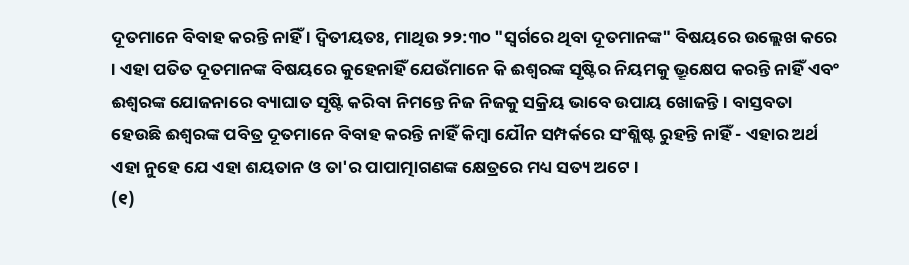ଦୂତମାନେ ବିବାହ କରନ୍ତି ନାହିଁ । ଦ୍ବିତୀୟତଃ, ମାଥିଉ ୨୨:୩୦ "ସ୍ବର୍ଗରେ ଥିବା ଦୂତମାନଙ୍କ" ବିଷୟରେ ଉଲ୍ଲେଖ କରେ । ଏହା ପତିତ ଦୂତମାନଙ୍କ ବିଷୟରେ କୁହେନାହିଁ ଯେଉଁମାନେ କି ଈଶ୍ବରଙ୍କ ସୃଷ୍ଟିର ନିୟମକୁ ଭ୍ରୂକ୍ଷେପ କରନ୍ତି ନାହିଁ ଏବଂ ଈଶ୍ବରଙ୍କ ଯୋଜନାରେ ବ୍ୟାଘାତ ସୃଷ୍ଟି କରିବା ନିମନ୍ତେ ନିଜ ନିଜକୁ ସକ୍ରିୟ ଭାବେ ଉପାୟ ଖୋଜନ୍ତି । ବାସ୍ତବତା ହେଉଛି ଈଶ୍ବରଙ୍କ ପବିତ୍ର ଦୂତମାନେ ବିବାହ କରନ୍ତି ନାହିଁ କିମ୍ବା ଯୌନ ସମ୍ପର୍କରେ ସଂଶ୍ଲିଷ୍ଟ ରୁହନ୍ତି ନାହିଁ - ଏହାର ଅର୍ଥ ଏହା ନୁହେ ଯେ ଏହା ଶୟତାନ ଓ ତା'ର ପାପାତ୍ମାଗଣଙ୍କ କ୍ଷେତ୍ରରେ ମଧ୍ୟ ସତ୍ୟ ଅଟେ ।
(୧)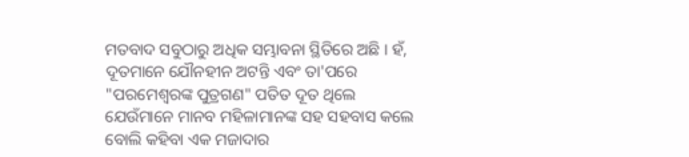ମତବାଦ ସବୁଠାରୁ ଅଧିକ ସମ୍ଭାବନା ସ୍ଥିତିରେ ଅଛି । ହଁ, ଦୂତମାନେ ଯୌନହୀନ ଅଟନ୍ତି ଏବଂ ତା'ପରେ "ପରମେଶ୍ବରଙ୍କ ପୁତ୍ରଗଣ" ପତିତ ଦୂତ ଥିଲେ ଯେଉଁମାନେ ମାନବ ମହିଳାମାନଙ୍କ ସହ ସହବାସ କଲେ ବୋଲି କହିବା ଏକ ମଜାଦାର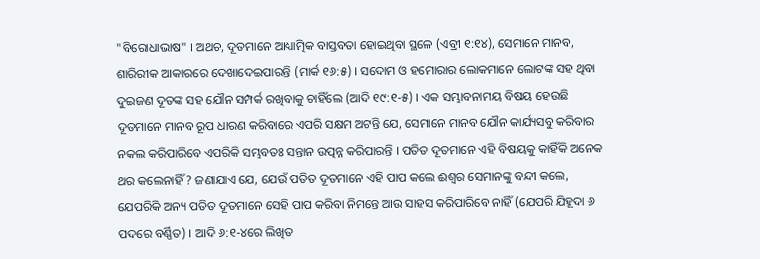"ବିରୋଧାଭାଷ" । ଅଥଚ, ଦୂତମାନେ ଆଧ୍ୟାତ୍ମିକ ବାସ୍ତବତା ହୋଇଥିବା ସ୍ଥଳେ (ଏବ୍ରୀ ୧:୧୪), ସେମାନେ ମାନବ, ଶାରିରୀକ ଆକାରରେ ଦେଖାଦେଇପାରନ୍ତି (ମାର୍କ ୧୬:୫) । ସଦୋମ ଓ ହମୋରାର ଲୋକମାନେ ଲୋଟଙ୍କ ସହ ଥିବା ଦୁଇଜଣ ଦୂତଙ୍କ ସହ ଯୌନ ସମ୍ପର୍କ ରଖିବାକୁ ଚାହିଁଲେ (ଆଦି ୧୯:୧-୫) । ଏକ ସମ୍ଭାବନାମୟ ବିଷୟ ହେଉଛି ଦୂତମାନେ ମାନବ ରୂପ ଧାରଣ କରିବାରେ ଏପରି ସକ୍ଷମ ଅଟନ୍ତି ଯେ, ସେମାନେ ମାନବ ଯୌନ କାର୍ଯ୍ୟସବୁ କରିବାର ନକଲ କରିପାରିବେ ଏପରିକି ସମ୍ଭବତଃ ସନ୍ତାନ ଉତ୍ପନ୍ନ କରିପାରନ୍ତି । ପତିତ ଦୂତମାନେ ଏହି ବିଷୟକୁ କାହିଁକି ଅନେକ ଥର କଲେନାହିଁ ? ଜଣାଯାଏ ଯେ, ଯେଉଁ ପତିତ ଦୂତମାନେ ଏହି ପାପ କଲେ ଈଶ୍ବର ସେମାନଙ୍କୁ ବନ୍ଦୀ କଲେ, ଯେପରିକି ଅନ୍ୟ ପତିତ ଦୂତମାନେ ସେହି ପାପ କରିବା ନିମନ୍ତେ ଆଉ ସାହସ କରିପାରିବେ ନାହିଁ (ଯେପରି ଯିହୂଦା ୬ ପଦରେ ବର୍ଣ୍ଣିତ) । ଆଦି ୬:୧-୪ରେ ଲିଖିତ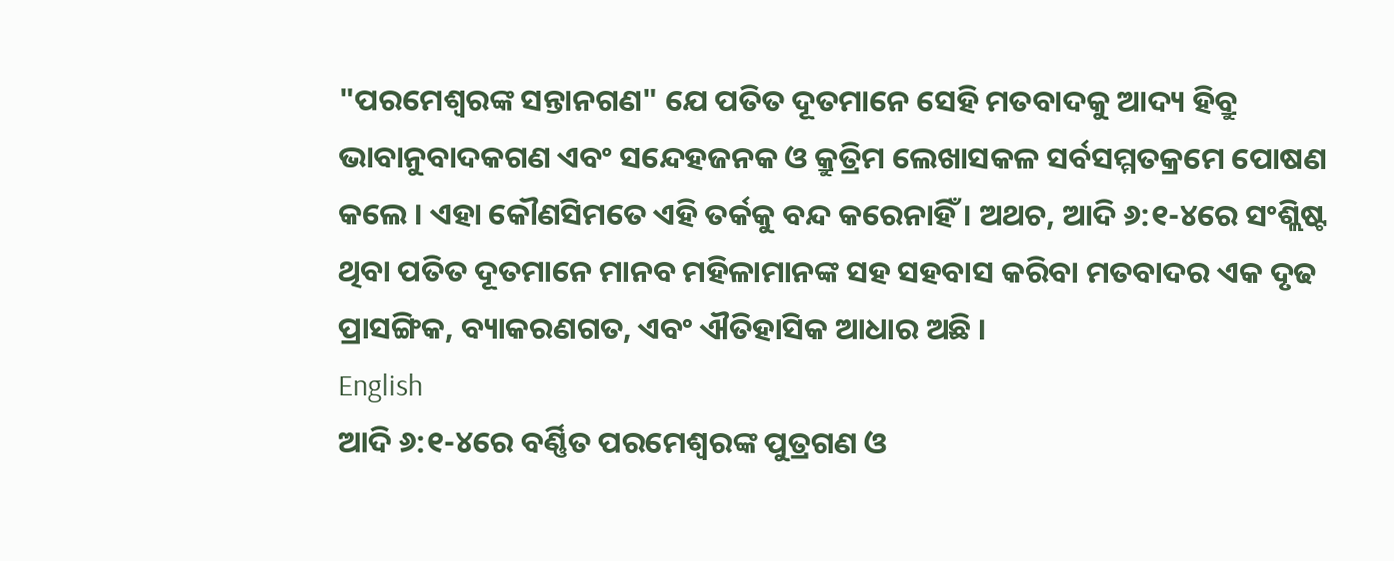"ପରମେଶ୍ବରଙ୍କ ସନ୍ତାନଗଣ" ଯେ ପତିତ ଦୂତମାନେ ସେହି ମତବାଦକୁ ଆଦ୍ୟ ହିବ୍ରୁ ଭାବାନୁବାଦକଗଣ ଏବଂ ସନ୍ଦେହଜନକ ଓ କ୍ରୁତ୍ରିମ ଲେଖାସକଳ ସର୍ବସମ୍ମତକ୍ରମେ ପୋଷଣ କଲେ । ଏହା କୌଣସିମତେ ଏହି ତର୍କକୁ ବନ୍ଦ କରେନାହିଁ । ଅଥଚ, ଆଦି ୬:୧-୪ରେ ସଂଶ୍ଲିଷ୍ଟ ଥିବା ପତିତ ଦୂତମାନେ ମାନବ ମହିଳାମାନଙ୍କ ସହ ସହବାସ କରିବା ମତବାଦର ଏକ ଦୃଢ ପ୍ରାସଙ୍ଗିକ, ବ୍ୟାକରଣଗତ, ଏବଂ ଐତିହାସିକ ଆଧାର ଅଛି ।
English
ଆଦି ୬:୧-୪ରେ ବର୍ଣ୍ଣିତ ପରମେଶ୍ବରଙ୍କ ପୁତ୍ରଗଣ ଓ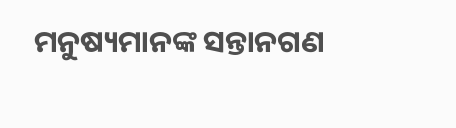ମନୁଷ୍ୟମାନଙ୍କ ସନ୍ତାନଗଣ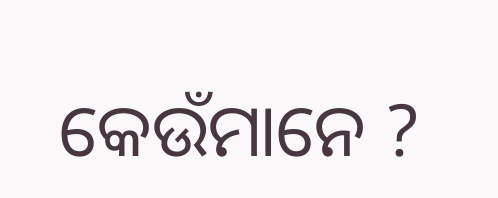କେଉଁମାନେ ?